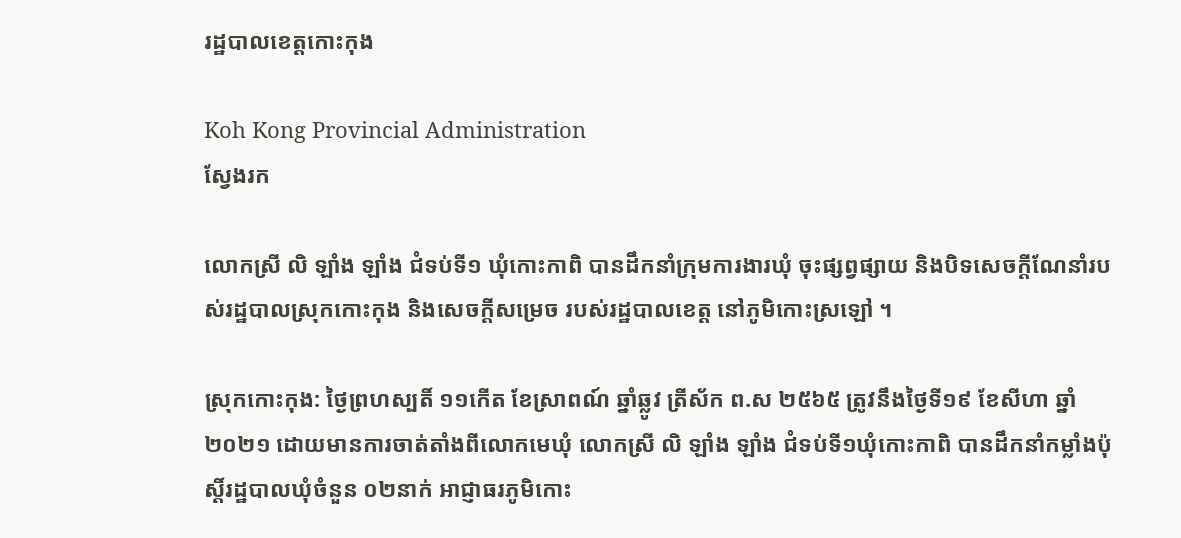រដ្ឋបាលខេត្តកោះកុង

Koh Kong Provincial Administration
ស្វែងរក

លោកស្រី លិ ឡាំង ឡាំង ជំទប់ទី១ ឃុំកោះកាពិ បានដឹកនាំក្រុមការងារឃុំ ចុះផ្សព្វផ្សាយ និងបិទសេចក្តីណែនាំរបស់រដ្ឋបាលស្រុកកោះកុង និងសេចក្តីសម្រេច របស់រដ្ឋបាលខេត្ត នៅភូមិកោះស្រឡៅ ។

ស្រុកកោះកុង: ថ្ងៃព្រហស្បតិ៍ ១១កើត ខែស្រាពណ៍ ឆ្នាំឆ្លូវ ត្រីស័ក ព.ស ២៥៦៥ ត្រូវនឹងថ្ងៃទី១៩ ខែសីហា ឆ្នាំ២០២១ ដោយមានការចាត់តាំងពីលោកមេឃុំ លោកស្រី លិ ឡាំង ឡាំង ជំទប់ទី១ឃុំកោះកាពិ បានដឹកនាំកម្លាំងប៉ុស្តិ៍រដ្ឋបាលឃុំចំនួន ០២នាក់ អាជ្ញាធរភូមិកោះ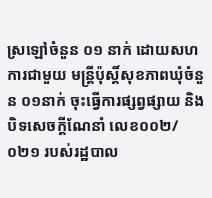ស្រឡៅចំនួន ០១ នាក់ ដោយសហការជាមួយ មន្ត្រីប៉ុស្តិ៍សុខភាពឃុំចំនួន ០១នាក់ ចុះធ្វើការផ្សព្វផ្សាយ និងបិទសេចក្តីណែនាំ លេខ០០២/០២១ របស់រដ្ឋបាល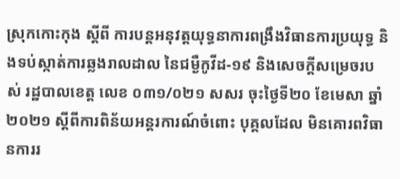ស្រុកកោះកុង ស្តីពី ការបន្តអនុវត្តយុទ្ធនាការពង្រឹងវិធានការប្រយុទ្ធ និងទប់ស្កាត់ការឆ្លងរាលដាល នៃជម្ងឺកូវីដ-១៩ និងសេចក្តីសម្រេចរបស់ រដ្ឋបាលខេត្ត លេខ ០៣១/០២១ សសរ ចុះថ្ងៃទី២០ ខែមេសា ឆ្នាំ២០២១ ស្តីពីការពិន័យអន្តរការណ៍ចំពោះ បុគ្គលដែល មិនគោរពវិធានការរ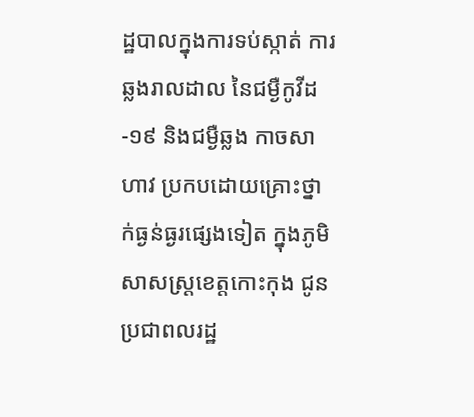ដ្ឋបាលក្នុងការទប់ស្កាត់ ការឆ្លងរាលដាល នៃជម្ងឺកូវីដ-១៩ និងជម្ងឺឆ្លង កាចសាហាវ ប្រកបដោយគ្រោះថ្នាក់ធ្ងន់ធ្ងរផ្សេងទៀត ក្នុងភូមិសាសស្រ្តខេត្តកោះកុង ជូនប្រជាពលរដ្ឋ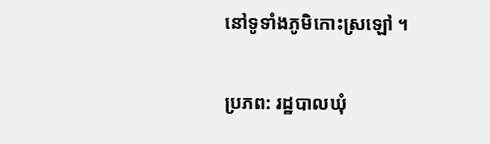នៅទូទាំងភូមិកោះស្រឡៅ ។

ប្រភព: រដ្ឋបាលឃុំ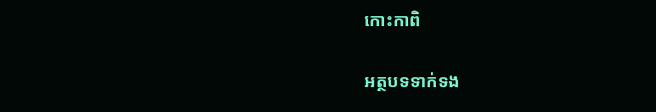កោះកាពិ

អត្ថបទទាក់ទង